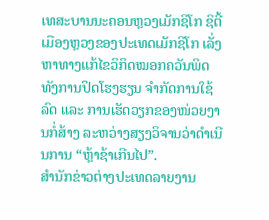ເທສະບານນະຄອນຫຼວງເມັກຊິໂກ ຊິຕີ້ ເມືອງຫຼວງຂອງປະເທດເມັກຊິໂກ ເລັ່ງຫາທາງແກ້ໄຂວິກິດໝອກຄວັນພິດ ທັງການປິດໂຮງຮຽນ ຈໍາກັດການໃຊ້ລົດ ແລະ ການເຮັດວຽກຂອງໜ່ວຍງານກໍ່ສ້າງ ລະຫວ່າງສຽງວິຈານວ່າດຳເນີນການ “ຫຼ້າຊ້າເກີນໄປ”.
ສໍານັກຂ່າວຕ່າງປະເທດລາຍງານ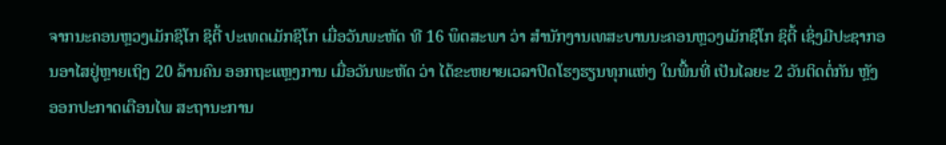ຈາກນະຄອນຫຼວງເມັກຊິໂກ ຊິຕີ້ ປະເທດເມັກຊິໂກ ເມື່ອວັນພະຫັດ ທີ 16 ພຶດສະພາ ວ່າ ສໍານັກງານເທສະບານນະຄອນຫຼວງເມັກຊິໂກ ຊິຕີ້ ເຊິ່ງມີປະຊາກອນອາໄສຢູ່ຫຼາຍເຖິງ 20 ລ້ານຄົນ ອອກຖະແຫຼງການ ເມື່ອວັນພະຫັດ ວ່າ ໄດ້ຂະຫຍາຍເວລາປິດໂຮງຮຽນທຸກແຫ່ງ ໃນພື້ນທີ່ ເປັນໄລຍະ 2 ວັນຕິດຕໍ່ກັນ ຫຼັງອອກປະກາດເຕືອນໄພ ສະຖານະການ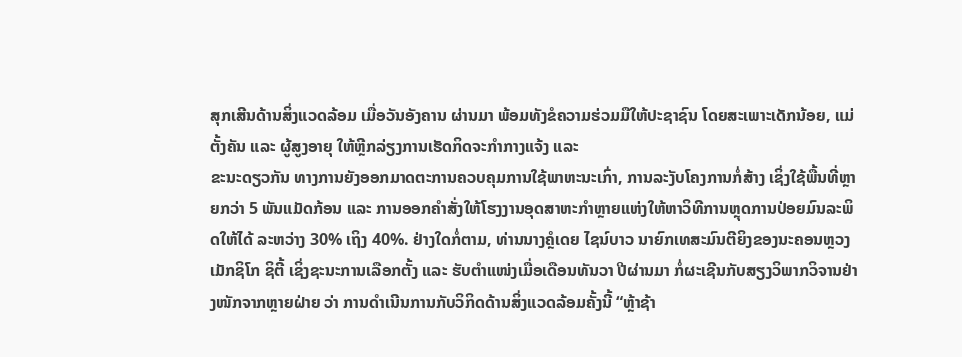ສຸກເສີນດ້ານສິ່ງແວດລ້ອມ ເມື່ອວັນອັງຄານ ຜ່ານມາ ພ້ອມທັງຂໍຄວາມຮ່ວມມືໃຫ້ປະຊາຊົນ ໂດຍສະເພາະເດັກນ້ອຍ, ແມ່ຕັ້ງຄັນ ແລະ ຜູ້ສູງອາຍຸ ໃຫ້ຫຼີກລ່ຽງການເຮັດກິດຈະກໍາກາງແຈ້ງ ແລະ
ຂະນະດຽວກັນ ທາງການຍັງອອກມາດຕະການຄວບຄຸມການໃຊ້ພາຫະນະເກົ່າ, ການລະງັບໂຄງການກໍ່ສ້າງ ເຊິ່ງໃຊ້ພື້ນທີ່ຫຼາຍກວ່າ 5 ພັນແມັດກ້ອນ ແລະ ການອອກຄໍາສັ່ງໃຫ້ໂຮງງານອຸດສາຫະກໍາຫຼາຍແຫ່ງໃຫ້ຫາວິທີການຫຼຸດການປ່ອຍມົນລະພິດໃຫ້ໄດ້ ລະຫວ່າງ 30% ເຖິງ 40%. ຢ່າງໃດກໍ່ຕາມ, ທ່ານນາງຄຼໍເດຍ ໄຊນ໌ບາວ ນາຍົກເທສະມົນຕີຍິງຂອງນະຄອນຫຼວງເມັກຊິໂກ ຊິຕີ້ ເຊິ່ງຊະນະການເລືອກຕັ້ງ ແລະ ຮັບຕໍາແໜ່ງເມື່ອເດືອນທັນວາ ປີຜ່ານມາ ກໍ່ຜະເຊີນກັບສຽງວິພາກວິຈານຢ່າງໜັກຈາກຫຼາຍຝ່າຍ ວ່າ ການດໍາເນີນການກັບວິກິດດ້ານສິ່ງແວດລ້ອມຄັ້ງນີ້ “ຫຼ້າຊ້າ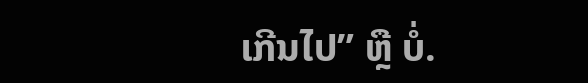ເກີນໄປ” ຫຼື ບໍ່.